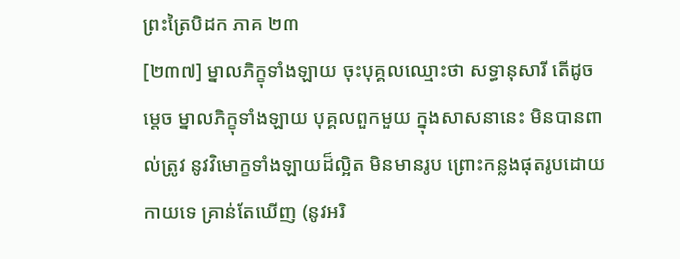ព្រះត្រៃបិដក ភាគ ២៣
[២៣៧] ម្នាលភិក្ខុទាំងឡាយ ចុះបុគ្គលឈ្មោះថា សទ្ធានុសារី តើដូចម្តេច ម្នាលភិក្ខុទាំងឡាយ បុគ្គលពួកមួយ ក្នុងសាសនានេះ មិនបានពាល់ត្រូវ នូវវិមោក្ខទាំងឡាយដ៏ល្អិត មិនមានរូប ព្រោះកន្លងផុតរូបដោយកាយទេ គ្រាន់តែឃើញ (នូវអរិ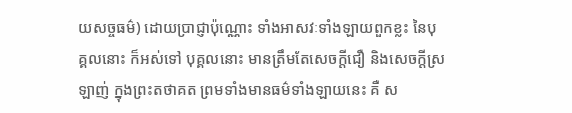យសច្ចធម៌) ដោយប្រាជ្ញាប៉ុណ្ណោះ ទាំងអាសវៈទាំងឡាយពួកខ្លះ នៃបុគ្គលនោះ ក៏អស់ទៅ បុគ្គលនោះ មានត្រឹមតែសេចក្តីជឿ និងសេចក្តីស្រឡាញ់ ក្នុងព្រះតថាគត ព្រមទាំងមានធម៌ទាំងឡាយនេះ គឺ ស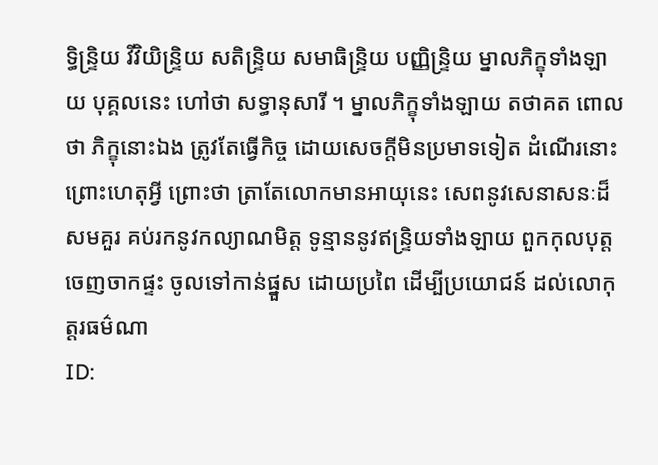ទ្ធិន្ទ្រិយ វីវិយិន្ទ្រិយ សតិន្ទ្រិយ សមាធិន្ទ្រិយ បញ្ញិន្ទ្រិយ ម្នាលភិក្ខុទាំងឡាយ បុគ្គលនេះ ហៅថា សទ្ធានុសារី ។ ម្នាលភិក្ខុទាំងឡាយ តថាគត ពោលថា ភិក្ខុនោះឯង ត្រូវតែធ្វើកិច្ច ដោយសេចក្តីមិនប្រមាទទៀត ដំណើរនោះ ព្រោះហេតុអ្វី ព្រោះថា ត្រាតែលោកមានអាយុនេះ សេពនូវសេនាសនៈដ៏សមគួរ គប់រកនូវកល្យាណមិត្ត ទូន្មាននូវឥន្ទ្រិយទាំងឡាយ ពួកកុលបុត្ត ចេញចាកផ្ទះ ចូលទៅកាន់ផ្នួស ដោយប្រពៃ ដើម្បីប្រយោជន៍ ដល់លោកុត្តរធម៌ណា
ID: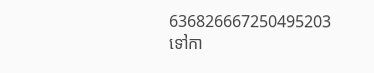636826667250495203
ទៅកា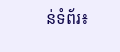ន់ទំព័រ៖